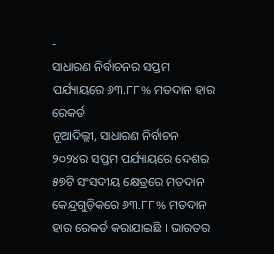-
ସାଧାରଣ ନିର୍ବାଚନର ସପ୍ତମ ପର୍ଯ୍ୟାୟରେ ୬୩.୮୮% ମତଦାନ ହାର ରେକର୍ଡ
ନୂଆଦିଲ୍ଲୀ, ସାଧାରଣ ନିର୍ବାଚନ ୨୦୨୪ର ସପ୍ତମ ପର୍ଯ୍ୟାୟରେ ଦେଶର ୫୭ଟି ସଂସଦୀୟ କ୍ଷେତ୍ରରେ ମତଦାନ କେନ୍ଦ୍ରଗୁଡ଼ିକରେ ୬୩.୮୮% ମତଦାନ ହାର ରେକର୍ଡ କରାଯାଇଛି । ଭାରତର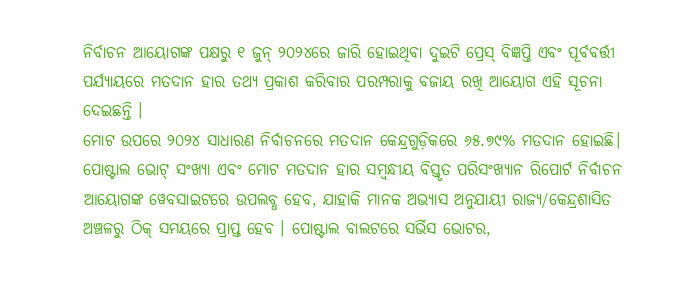ନିର୍ବାଚନ ଆୟୋଗଙ୍କ ପକ୍ଷରୁ ୧ ଜୁନ୍ ୨୦୨୪ରେ ଜାରି ହୋଇଥିବା ଦୁଇଟି ପ୍ରେସ୍ ବିଜ୍ଞପ୍ତି ଏବଂ ପୂର୍ବବର୍ତ୍ତୀ ପର୍ଯ୍ୟାୟରେ ମତଦାନ ହାର ତଥ୍ୟ ପ୍ରକାଶ କରିବାର ପରମ୍ପରାକୁ ବଜାୟ ରଖି ଆୟୋଗ ଏହି ସୂଚନା ଦେଇଛନ୍ତି ।
ମୋଟ ଉପରେ ୨୦୨୪ ସାଧାରଣ ନିର୍ବାଚନରେ ମତଦାନ କେନ୍ଦ୍ରଗୁଡ଼ିକରେ ୬୫.୭୯% ମତଦାନ ହୋଇଛି। ପୋଷ୍ଟାଲ ଭୋଟ୍ ସଂଖ୍ୟା ଏବଂ ମୋଟ ମତଦାନ ହାର ସମ୍ବନ୍ଧୀୟ ବିସ୍ତୃତ ପରିସଂଖ୍ୟାନ ରିପୋର୍ଟ ନିର୍ବାଚନ ଆୟୋଗଙ୍କ ୱେବସାଇଟରେ ଉପଲବ୍ଧ ହେବ, ଯାହାକି ମାନକ ଅଭ୍ୟାସ ଅନୁଯାୟୀ ରାଜ୍ୟ/କେନ୍ଦ୍ରଶାସିତ ଅଞ୍ଚଳରୁ ଠିକ୍ ସମୟରେ ପ୍ରାପ୍ତ ହେବ । ପୋଷ୍ଟାଲ ବାଲଟରେ ସର୍ଭିସ ଭୋଟର,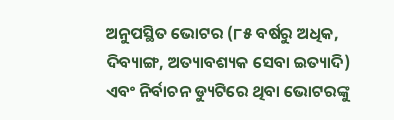ଅନୁପସ୍ଥିତ ଭୋଟର (୮୫ ବର୍ଷରୁ ଅଧିକ, ଦିବ୍ୟାଙ୍ଗ, ଅତ୍ୟାବଶ୍ୟକ ସେବା ଇତ୍ୟାଦି) ଏବଂ ନିର୍ବାଚନ ଡ୍ୟୁଟିରେ ଥିବା ଭୋଟରଙ୍କୁ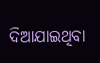ଦିଆଯାଇଥିବା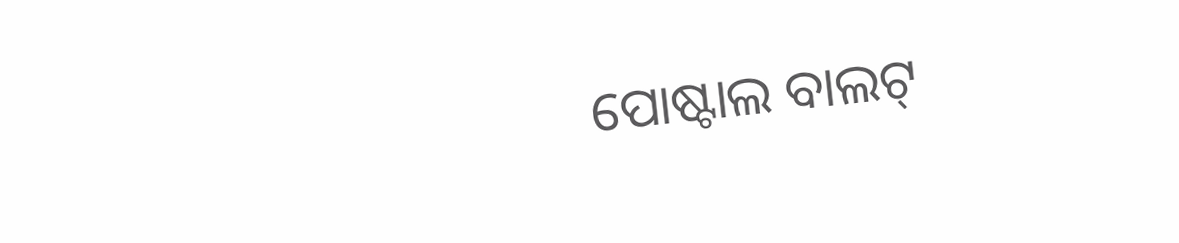ପୋଷ୍ଟାଲ ବାଲଟ୍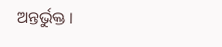ଅନ୍ତର୍ଭୁକ୍ତ ।